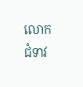លោកជំទាវ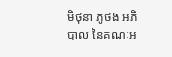មិថុនា ភូថង អភិបាល នៃគណៈអ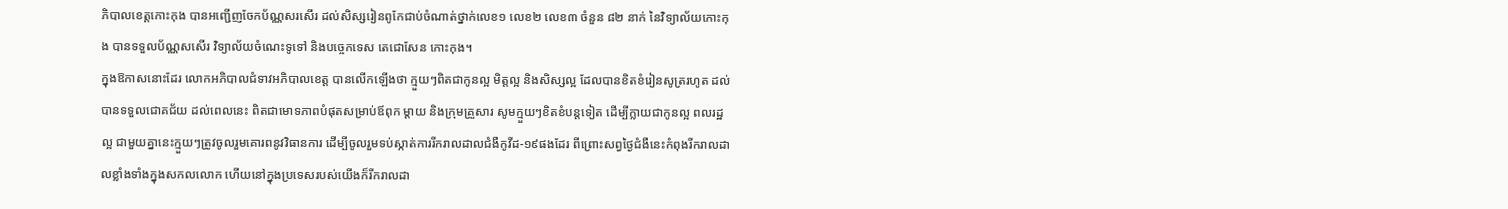ភិបាលខេត្តកោះកុង បានអញ្ជើញចែកប័ណ្ណសរសើរ ដល់សិស្សរៀនពូកែជាប់ចំណាត់ថ្នាក់លេខ១ លេខ២ លេខ៣ ចំនួន ៨២ នាក់ នៃវិទ្យាល័យកោះកុង បានទទួលប័ណ្ណសសើរ វិទ្យាល័យចំណេះទូទៅ និងបច្ចេកទេស តេជោសែន កោះកុង។
ក្នុងឱកាសនោះដែរ លោកអភិបាលជំទាវអភិបាលខេត្ត បានលើកឡើងថា ក្មួយៗពិតជាកូនល្អ មិត្តល្អ និងសិស្សល្អ ដែលបានខិតខំរៀនសូត្ររហូត ដល់បានទទួលជោគជ័យ ដល់ពេលនេះ ពិតជាមោទភាពបំផុតសម្រាប់ឪពុក ម្តាយ និងក្រុមគ្រួសារ សូមក្មួយៗខិតខំបន្តទៀត ដើម្បីក្លាយជាកូនល្អ ពលរដ្ឋល្អ ជាមួយគ្នានេះក្មួយៗត្រូវចូលរួមគោរពនូវវិធានការ ដើម្បីចូលរួមទប់ស្កាត់ការរីករាលដាលជំងឺកូវីដ-១៩ផងដែរ ពីព្រោះសព្វថ្ងៃជំងឺនេះកំពុងរីករាលដាលខ្លាំងទាំងក្នុងសកលលោក ហើយនៅក្នុងប្រទេសរបស់យើងក៏រីករាលដា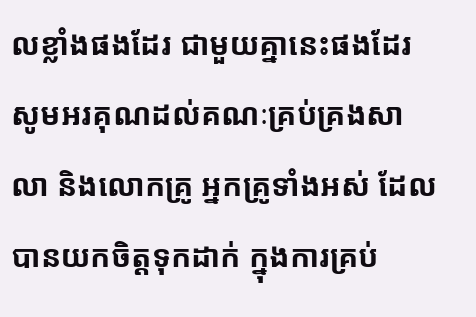លខ្លាំងផងដែរ ជាមួយគ្នានេះផងដែរ សូមអរគុណដល់គណៈគ្រប់គ្រងសាលា និងលោកគ្រូ អ្នកគ្រូទាំងអស់ ដែលបានយកចិត្តទុកដាក់ ក្នុងការគ្រប់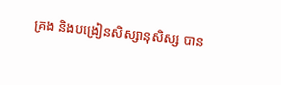គ្រង និងបង្រៀនសិស្សានុសិស្ស បាន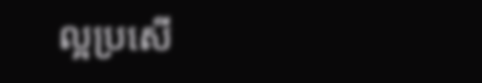ល្អប្រសើ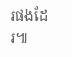រផងដែរ៕